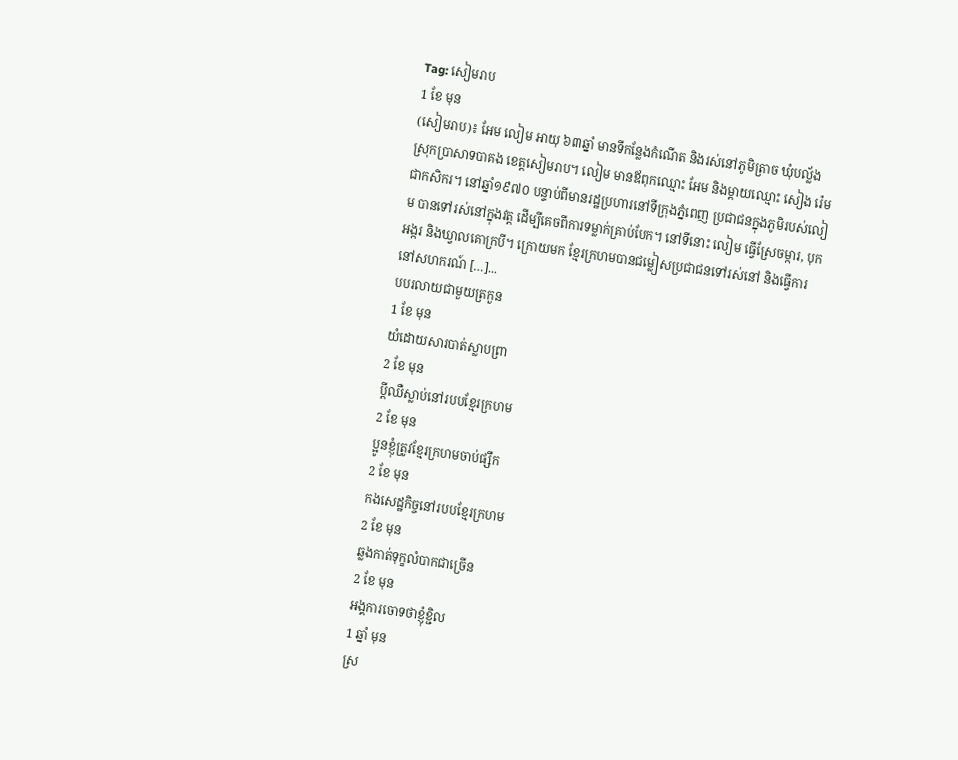Tag: សៀមរាប
1 ខែ មុន
(សៀមរាប)៖ អែម លៀម អាយុ ៦៣ឆ្នាំ មានទីកន្លែងកំណើត និងរស់នៅភូមិត្រាច ឃុំបល្ល័ង ស្រុកប្រាសាទបាគង ខេត្តសៀមរាប។ លៀម មានឪពុកឈ្មោះ អែម និងម្ដាយឈ្មោះ សៀង រ៉េម ជាកសិករ។ នៅឆ្នាំ១៩៧០ បន្ទាប់ពីមានរដ្ឋប្រហារនៅទីក្រុងភ្នំពេញ ប្រជាជនក្នុងភូមិរបស់លៀម បានទៅរស់នៅក្នុងវត្ត ដើម្បីគេចពីការទម្លាក់គ្រាប់បែក។ នៅទីនោះ លៀម ធ្វើស្រែចម្ការ, បុកអង្ករ និងឃ្វាលគោក្របី។ ក្រោយមក ខ្មែរក្រហមបានជម្លៀសប្រជាជនទៅរស់នៅ និងធ្វើការនៅសហករណ៍ […]...
បបរលាយជាមួយត្រកួន
1 ខែ មុន
យំដោយសារបាត់ស្លាបព្រា
2 ខែ មុន
ប្តីឈឺស្លាប់នៅរបបខ្មែរក្រហម
2 ខែ មុន
ប្អូនខ្ញុំត្រូវខ្មែរក្រហមចាប់ផ្សឹក
2 ខែ មុន
កងសេដ្ឋកិច្ចនៅរបបខ្មែរក្រហម
2 ខែ មុន
ឆ្លងកាត់ទុក្ខលំបាកជាច្រើន
2 ខែ មុន
អង្គការចោទថាខ្ញុំខ្ជិល
1 ឆ្នាំ មុន
ស្រ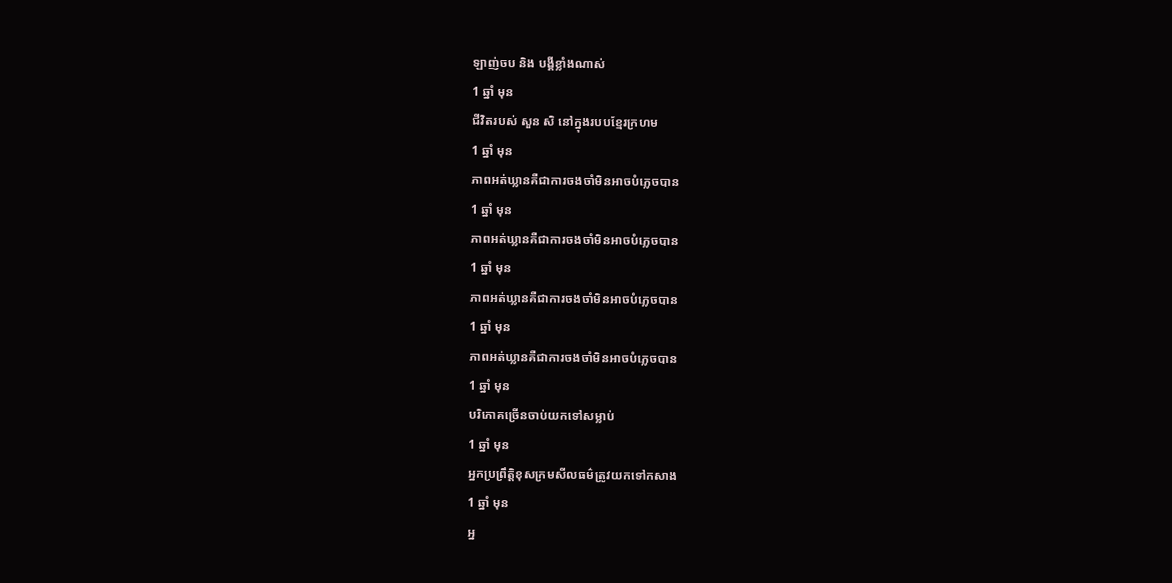ឡាញ់ចប និង បង្គីខ្លាំងណាស់
1 ឆ្នាំ មុន
ជីវិតរបស់ សួន សិ នៅក្នុងរបបខ្មែរក្រហម
1 ឆ្នាំ មុន
ភាពអត់ឃ្លានគឺជាការចងចាំមិនអាចបំភ្លេចបាន
1 ឆ្នាំ មុន
ភាពអត់ឃ្លានគឺជាការចងចាំមិនអាចបំភ្លេចបាន
1 ឆ្នាំ មុន
ភាពអត់ឃ្លានគឺជាការចងចាំមិនអាចបំភ្លេចបាន
1 ឆ្នាំ មុន
ភាពអត់ឃ្លានគឺជាការចងចាំមិនអាចបំភ្លេចបាន
1 ឆ្នាំ មុន
បរិភោគច្រើនចាប់យកទៅសម្លាប់
1 ឆ្នាំ មុន
អ្នកប្រព្រឹត្តិខុសក្រមសីលធម៌ត្រូវយកទៅកសាង
1 ឆ្នាំ មុន
អ្ន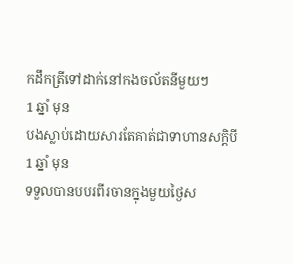កដឹកត្រីទៅដាក់នៅកងចល័តនីមួយៗ
1 ឆ្នាំ មុន
បងស្លាប់ដោយសារតែគាត់ជាទាហានសក្ដិបី
1 ឆ្នាំ មុន
ទទួលបានបបរពីរចានក្នុងមួយថ្ងៃស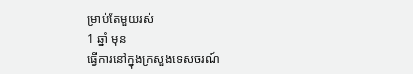ម្រាប់តែមួយរស់
1 ឆ្នាំ មុន
ធ្វើការនៅក្នុងក្រសួងទេសចរណ៍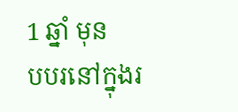1 ឆ្នាំ មុន
បបរនៅក្នុងរ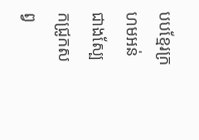បបខ្មែរក្រហមអន់ជាងស្បែកជ្រូកសព្វ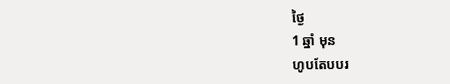ថ្ងៃ
1 ឆ្នាំ មុន
ហូបតែបបរ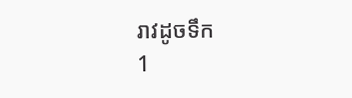រាវដូចទឹក
1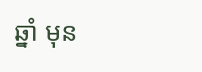ឆ្នាំ មុន